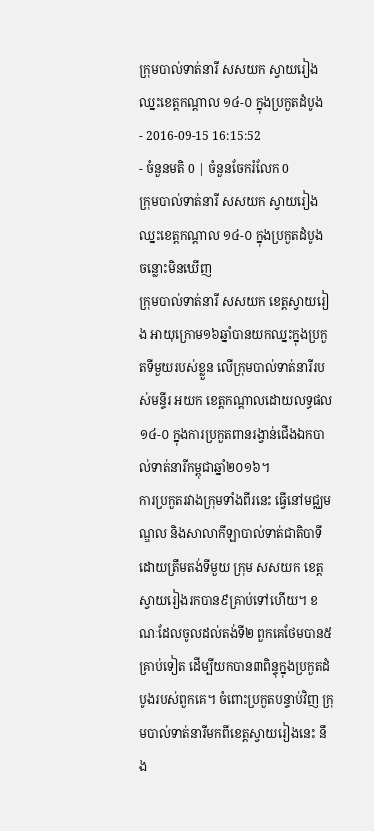ក្រុមបាល់ទាត់នារី សសយក ស្វាយរៀង ឈ្នះខេត្តកណ្ដាល ១៤-០ ក្នុងប្រកួតដំបូង
- 2016-09-15 16:15:52
- ចំនួនមតិ 0 | ចំនួនចែករំលែក 0
ក្រុមបាល់ទាត់នារី សសយក ស្វាយរៀង ឈ្នះខេត្តកណ្ដាល ១៤-០ ក្នុងប្រកួតដំបូង
ចន្លោះមិនឃើញ
ក្រុមបាល់ទាត់នារី សសយក ខេត្តស្វាយរៀង អាយុក្រោម១៦ឆ្នាំបានយកឈ្នះក្នុងប្រកួតទីមួយរបស់ខ្លួន លើក្រុមបាល់ទាត់នារីរបស់មន្ទីរ អយក ខេត្តកណ្ដាលដោយលទ្ធផល ១៤-០ ក្នុងការប្រកួតពានរង្វាន់ជើងឯកបាល់ទាត់នារីកម្ពុជាឆ្នាំ២០១៦។
ការប្រកួតរវាងក្រុមទាំងពីរនេះ ធ្វើនៅមជ្ឈមណ្ឌល និងសាលាកីឡាបាល់ទាត់ជាតិបាទី ដោយត្រឹមតង់ទីមួយ ក្រុម សសយក ខេត្តស្វាយរៀងរកបាន៩គ្រាប់ទៅហើយ។ ខណៈដែលចូលដល់តង់ទី២ ពួកគេថែមបាន៥គ្រាប់ទៀត ដើម្បីយកបាន៣ពិន្ទុក្នុងប្រកួតដំបូងរបស់ពួកគេ។ ចំពោះប្រកួតបន្ទាប់វិញ ក្រុមបាល់ទាត់នារីមកពីខេត្តស្វាយរៀងនេះ នឹង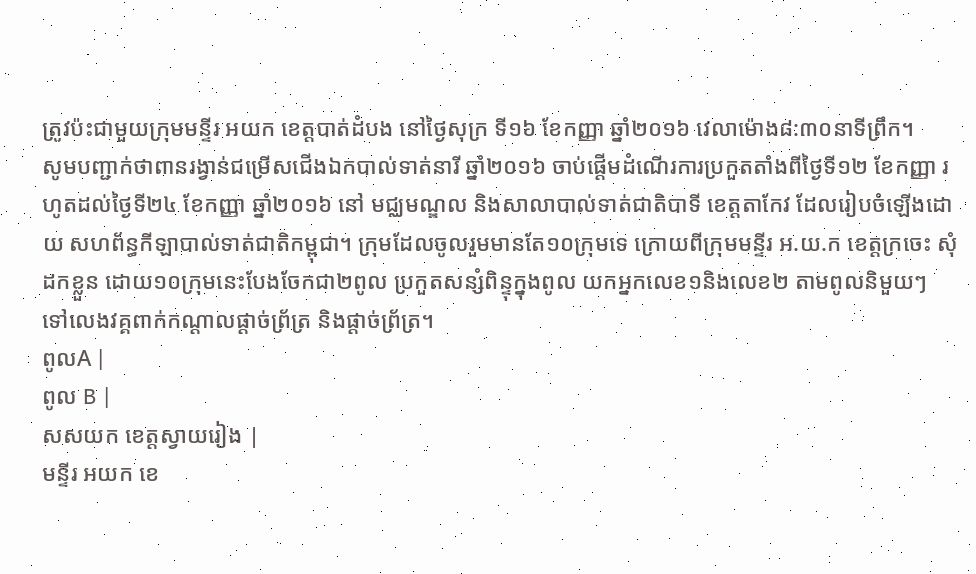ត្រូវប៉ះជាមួយក្រុមមន្ទីរ អយក ខេត្តបាត់ដំបង នៅថ្ងៃសុក្រ ទី១៦ ខែកញ្ញា ឆ្នាំ២០១៦ វេលាម៉ោង៨:៣០នាទីព្រឹក។
សូមបញ្ជាក់ថាពានរង្វាន់ជម្រើសជើងឯកបាល់ទាត់នារី ឆ្នាំ២០១៦ ចាប់ផ្តើមដំណើរការប្រកួតតាំងពីថ្ងៃទី១២ ខែកញ្ញា រហូតដល់ថ្ងៃទី២៤ ខែកញ្ញា ឆ្នាំ២០១៦ នៅ មជ្ឈមណ្ឌល និងសាលាបាល់ទាត់ជាតិបាទី ខេត្តតាកែវ ដែលរៀបចំឡើងដោយ សហព័ន្ធកីឡាបាល់ទាត់ជាតិកម្ពុជា។ ក្រុមដែលចូលរួមមានតែ១០ក្រុមទេ ក្រោយពីក្រុមមន្ទីរ អ.យ.ក ខេត្តក្រចេះ សុំដកខ្លួន ដោយ១០ក្រុមនេះបែងចែកជា២ពូល ប្រកួតសន្សំពិន្ទុក្នុងពូល យកអ្នកលេខ១និងលេខ២ តាមពូលនិមួយៗ ទៅលេងវគ្គពាក់កណ្ដាលផ្ដាច់ព្រ័ត្រ និងផ្ដាច់ព្រ័ត្រ។
ពូលA |
ពូល B |
សសយក ខេត្តស្វាយរៀង |
មន្ទីរ អយក ខេ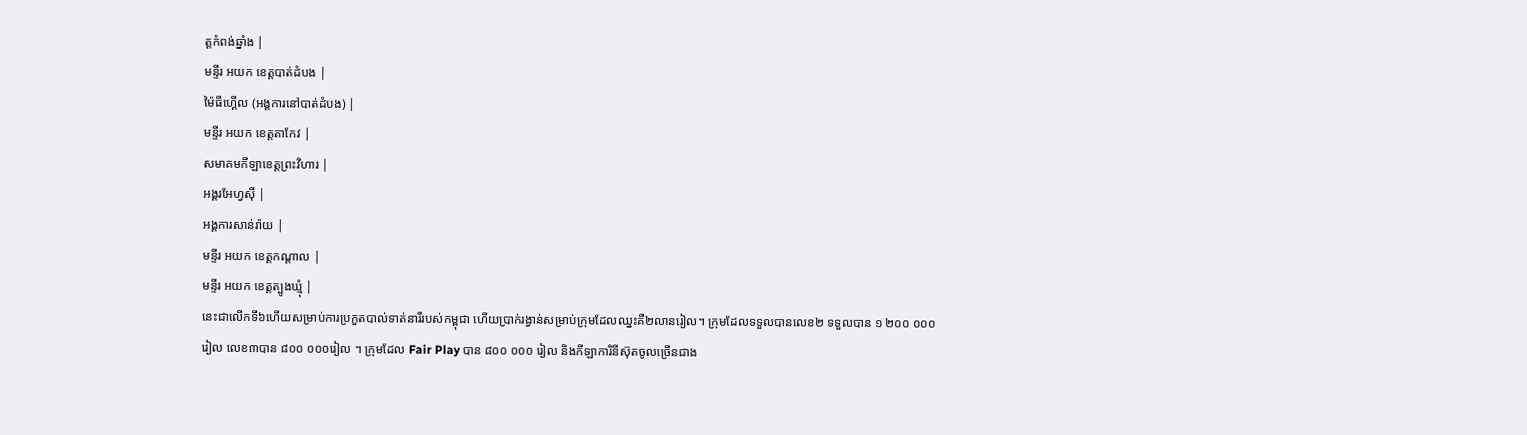ត្តកំពង់ឆ្នាំង |
មន្ទីរ អយក ខេត្តបាត់ដំបង |
ម៉ៃធីហ្គើល (អង្គការនៅបាត់ដំបង) |
មន្ទីរ អយក ខេត្តតាកែវ |
សមាគមកីឡាខេត្តព្រះវិហារ |
អង្គរអែហ្វស៊ី |
អង្គការសាន់រ៉ាយ |
មន្ទីរ អយក ខេត្តកណ្ដាល |
មន្ទីរ អយក ខេត្តត្បូងឃ្មុំ |
នេះជាលើកទី៦ហើយសម្រាប់ការប្រកួតបាល់ទាត់នារីរបស់កម្ពុជា ហើយប្រាក់រង្វាន់សម្រាប់ក្រុមដែលឈ្នះគឺ២លានរៀល។ ក្រុមដែលទទួលបានលេខ២ ទទួលបាន ១ ២០០ ០០០ រៀល លេខ៣បាន ៨០០ ០០០រៀល ។ ក្រុមដែល Fair Play បាន ៨០០ ០០០ រៀល និងកីឡាការិនីស៊ុតចូលច្រើនជាង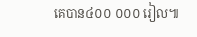គេបាន៤០០ ០០០ រៀល៕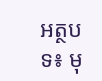អត្ថបទ៖ មុ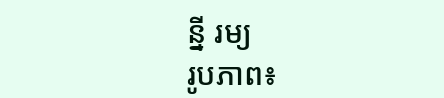ន្នី រម្យ
រូបភាព៖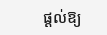ផ្ដល់ឱ្យ